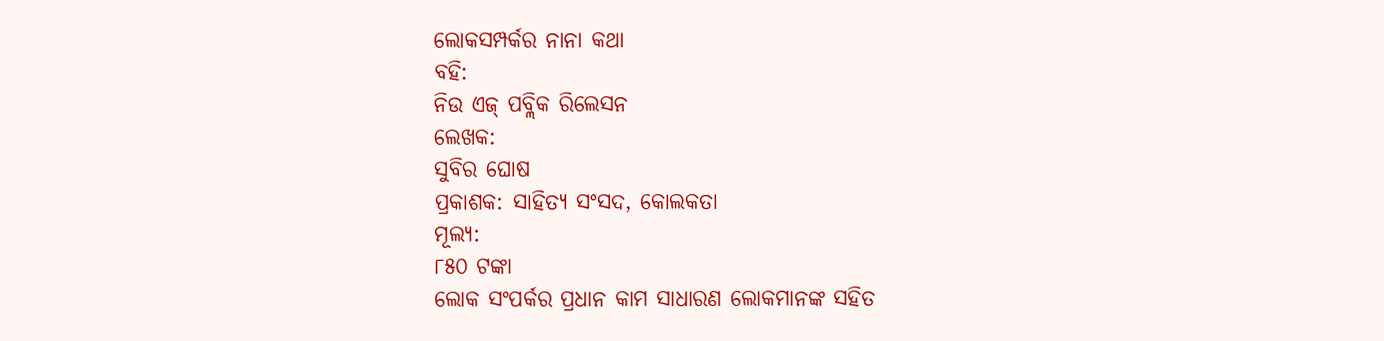ଲୋକସମ୍ପର୍କର ନାନା କଥା
ବହି:
ନିଉ ଏଜ୍ ପବ୍ଲିକ ରିଲେସନ
ଲେଖକ:
ସୁବିର ଘୋଷ
ପ୍ରକାଶକ: ସାହିତ୍ୟ ସଂସଦ, କୋଲକତା
ମୂଲ୍ୟ:
୮୫୦ ଟଙ୍କା
ଲୋକ ସଂପର୍କର ପ୍ରଧାନ କାମ ସାଧାରଣ ଲୋକମାନଙ୍କ ସହିତ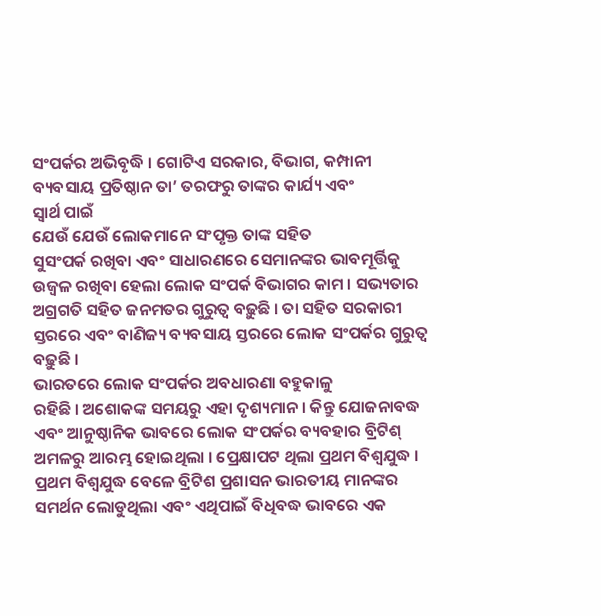ସଂପର୍କର ଅଭିବୃଦ୍ଧି । ଗୋଟିଏ ସରକାର, ବିଭାଗ, କମ୍ପାନୀ ବ୍ୟବସାୟ ପ୍ରତିଷ୍ଠାନ ତା’ ତରଫରୁ ତାଙ୍କର କାର୍ଯ୍ୟ ଏବଂ
ସ୍ୱାର୍ଥ ପାଇଁ
ଯେଉଁ ଯେଉଁ ଲୋକମାନେ ସଂପୃକ୍ତ ତାଙ୍କ ସହିତ
ସୁସଂପର୍କ ରଖିବା ଏବଂ ସାଧାରଣରେ ସେମାନଙ୍କର ଭାବମୂର୍ତ୍ତିକୁ ଉଜ୍ୱଳ ରଖିବା ହେଲା ଲୋକ ସଂପର୍କ ବିଭାଗର କାମ । ସଭ୍ୟତାର ଅଗ୍ରଗତି ସହିତ ଜନମତର ଗୁରୁତ୍ୱ ବଢ଼ୁଛି । ତା ସହିତ ସରକାରୀ ସ୍ତରରେ ଏବଂ ବାଣିଜ୍ୟ ବ୍ୟବସାୟ ସ୍ତରରେ ଲୋକ ସଂପର୍କର ଗୁରୁତ୍ୱ ବଢ଼ୁଛି ।
ଭାରତରେ ଲୋକ ସଂପର୍କର ଅବଧାରଣା ବହୁକାଳୁ
ରହିଛି । ଅଶୋକଙ୍କ ସମୟରୁ ଏହା ଦୃଶ୍ୟମାନ । କିନ୍ତୁ ଯୋଜନାବଦ୍ଧ ଏବଂ ଆନୁଷ୍ଠାନିକ ଭାବରେ ଲୋକ ସଂପର୍କର ବ୍ୟବହାର ବ୍ରିଟିଶ୍ ଅମଳରୁ ଆରମ୍ଭ ହୋଇଥିଲା । ପ୍ରେକ୍ଷାପଟ ଥିଲା ପ୍ରଥମ ବିଶ୍ୱଯୁଦ୍ଧ । ପ୍ରଥମ ବିଶ୍ୱଯୁଦ୍ଧ ବେଳେ ବ୍ରିଟିଶ ପ୍ରଶାସନ ଭାରତୀୟ ମାନଙ୍କର ସମର୍ଥନ ଲୋଡୁଥିଲା ଏବଂ ଏଥିପାଇଁ ବିଧିବଦ୍ଧ ଭାବରେ ଏକ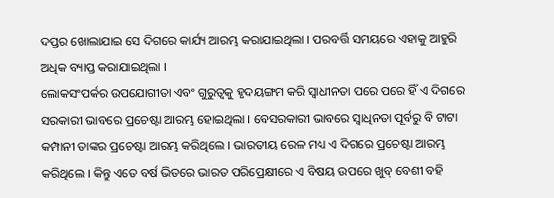ଦପ୍ତର ଖୋଲାଯାଇ ସେ ଦିଗରେ କାର୍ଯ୍ୟ ଆରମ୍ଭ କରାଯାଇଥିଲା । ପରବର୍ତ୍ତି ସମୟରେ ଏହାକୁ ଆହୁରି ଅଧିକ ବ୍ୟାପ୍ତ କରାଯାଇଥିଲା ।
ଲୋକସଂପର୍କର ଉପଯୋଗୀତା ଏବଂ ଗୁରୁତ୍ୱକୁ ହୃଦୟଙ୍ଗମ କରି ସ୍ୱାଧୀନତା ପରେ ପରେ ହିଁ ଏ ଦିଗରେ ସରକାରୀ ଭାବରେ ପ୍ରଚେଷ୍ଟା ଆରମ୍ଭ ହୋଇଥିଲା । ବେସରକାରୀ ଭାବରେ ସ୍ୱାଧିନତା ପୂର୍ବରୁ ବି ଟାଟା କମ୍ପାନୀ ତାଙ୍କର ପ୍ରଚେଷ୍ଟା ଆରମ୍ଭ କରିଥିଲେ । ଭାରତୀୟ ରେଳ ମଧ୍ୟ ଏ ଦିଗରେ ପ୍ରଚେଷ୍ଟା ଆରମ୍ଭ କରିଥିଲେ । କିନ୍ତୁ ଏତେ ବର୍ଷ ଭିତରେ ଭାରତ ପରିପ୍ରେକ୍ଷୀରେ ଏ ବିଷୟ ଉପରେ ଖୁବ୍ ବେଶୀ ବହି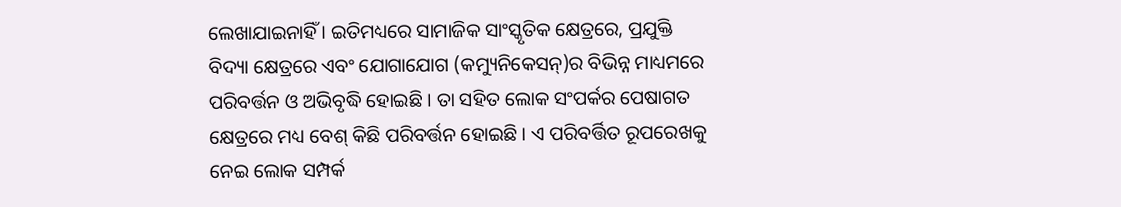ଲେଖାଯାଇନାହିଁ । ଇତିମଧ୍ୟରେ ସାମାଜିକ ସାଂସ୍କୃତିକ କ୍ଷେତ୍ରରେ, ପ୍ରଯୁକ୍ତି ବିଦ୍ୟା କ୍ଷେତ୍ରରେ ଏବଂ ଯୋଗାଯୋଗ (କମ୍ୟୁନିକେସନ୍)ର ବିଭିନ୍ନ ମାଧ୍ୟମରେ ପରିବର୍ତ୍ତନ ଓ ଅଭିବୃଦ୍ଧି ହୋଇଛି । ତା ସହିତ ଲୋକ ସଂପର୍କର ପେଷାଗତ କ୍ଷେତ୍ରରେ ମଧ୍ୟ ବେଶ୍ କିଛି ପରିବର୍ତ୍ତନ ହୋଇଛି । ଏ ପରିବର୍ତ୍ତିତ ରୂପରେଖକୁ ନେଇ ଲୋକ ସମ୍ପର୍କ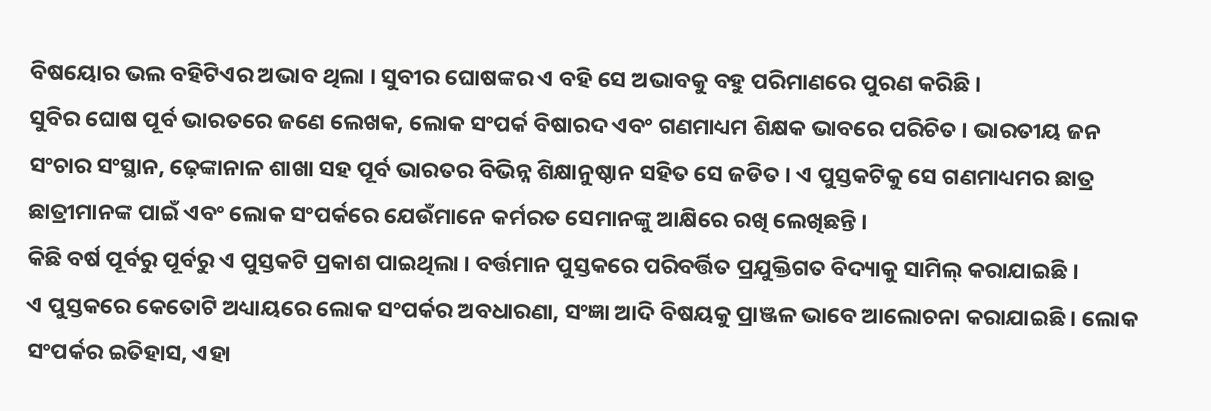ବିଷୟୋର ଭଲ ବହିଟିଏର ଅଭାବ ଥିଲା । ସୁବୀର ଘୋଷଙ୍କର ଏ ବହି ସେ ଅଭାବକୁ ବହୁ ପରିମାଣରେ ପୁରଣ କରିଛି ।
ସୁବିର ଘୋଷ ପୂର୍ବ ଭାରତରେ ଜଣେ ଲେଖକ, ଲୋକ ସଂପର୍କ ବିଷାରଦ ଏବଂ ଗଣମାଧ୍ୟମ ଶିକ୍ଷକ ଭାବରେ ପରିଚିତ । ଭାରତୀୟ ଜନ ସଂଚାର ସଂସ୍ଥାନ, ଢ଼େଙ୍କାନାଳ ଶାଖା ସହ ପୂର୍ବ ଭାରତର ବିଭିନ୍ନ ଶିକ୍ଷାନୁଷ୍ଠାନ ସହିତ ସେ ଜଡିତ । ଏ ପୁସ୍ତକଟିକୁ ସେ ଗଣମାଧ୍ୟମର ଛାତ୍ର ଛାତ୍ରୀମାନଙ୍କ ପାଇଁ ଏବଂ ଲୋକ ସଂପର୍କରେ ଯେଉଁମାନେ କର୍ମରତ ସେମାନଙ୍କୁ ଆକ୍ଷିରେ ରଖି ଲେଖିଛନ୍ତି ।
କିଛି ବର୍ଷ ପୂର୍ବରୁ ପୂର୍ବରୁ ଏ ପୁସ୍ତକଟି ପ୍ରକାଶ ପାଇଥିଲା । ବର୍ତ୍ତମାନ ପୁସ୍ତକରେ ପରିବର୍ତ୍ତିତ ପ୍ରଯୁକ୍ତିଗତ ବିଦ୍ୟାକୁ ସାମିଲ୍ କରାଯାଇଛି ।
ଏ ପୁସ୍ତକରେ କେତୋଟି ଅଧ୍ୟାୟରେ ଲୋକ ସଂପର୍କର ଅବଧାରଣା, ସଂଜ୍ଞା ଆଦି ବିଷୟକୁ ପ୍ରାଞ୍ଜଳ ଭାବେ ଆଲୋଚନା କରାଯାଇଛି । ଲୋକ ସଂପର୍କର ଇତିହାସ, ଏହା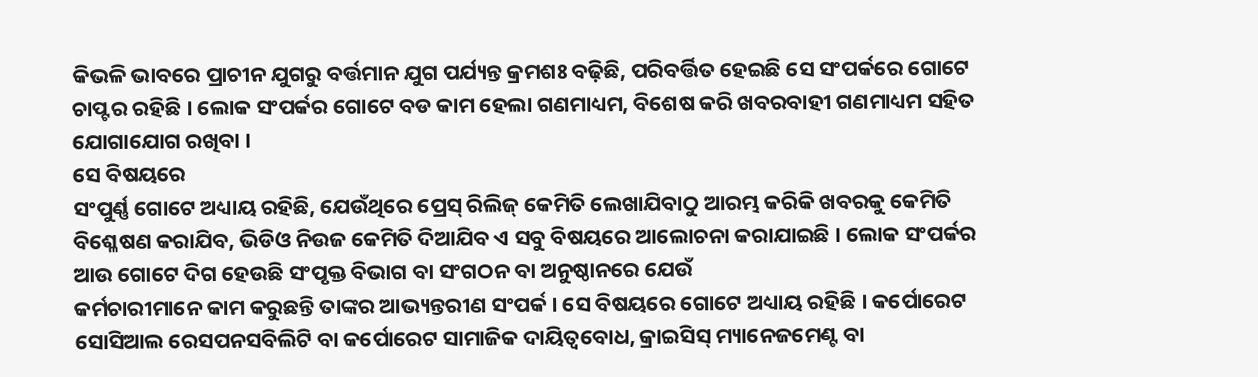କିଭଳି ଭାବରେ ପ୍ରାଚୀନ ଯୁଗରୁ ବର୍ତ୍ତମାନ ଯୁଗ ପର୍ଯ୍ୟନ୍ତ କ୍ରମଶଃ ବଢ଼ିଛି, ପରିବର୍ତ୍ତିତ ହେଇଛି ସେ ସଂପର୍କରେ ଗୋଟେ ଚାପ୍ଟର ରହିଛି । ଲୋକ ସଂପର୍କର ଗୋଟେ ବଡ କାମ ହେଲା ଗଣମାଧ୍ୟମ, ବିଶେଷ କରି ଖବରବାହୀ ଗଣମାଧ୍ୟମ ସହିତ ଯୋଗାଯୋଗ ରଖିବା ।
ସେ ବିଷୟରେ
ସଂପୁର୍ଣ୍ଣ ଗୋଟେ ଅଧ୍ୟାୟ ରହିଛି, ଯେଉଁଥିରେ ପ୍ରେସ୍ ରିଲିଜ୍ କେମିତି ଲେଖାଯିବାଠୁ ଆରମ୍ଭ କରିକି ଖବରକୁ କେମିତି ବିଶ୍ଳେଷଣ କରାଯିବ, ଭିଡିଓ ନିଉଜ କେମିତି ଦିଆଯିବ ଏ ସବୁ ବିଷୟରେ ଆଲୋଚନା କରାଯାଇଛି । ଲୋକ ସଂପର୍କର ଆଉ ଗୋଟେ ଦିଗ ହେଉଛି ସଂପୃକ୍ତ ବିଭାଗ ବା ସଂଗଠନ ବା ଅନୁଷ୍ଠାନରେ ଯେଉଁ
କର୍ମଚାରୀମାନେ କାମ କରୁଛନ୍ତି ତାଙ୍କର ଆଭ୍ୟନ୍ତରୀଣ ସଂପର୍କ । ସେ ବିଷୟରେ ଗୋଟେ ଅଧ୍ୟାୟ ରହିଛି । କର୍ପୋରେଟ ସୋସିଆଲ ରେସପନସବିଲିଟି ବା କର୍ପୋରେଟ ସାମାଜିକ ଦାୟିତ୍ୱବୋଧ, କ୍ରାଇସିସ୍ ମ୍ୟାନେଜମେଣ୍ଟ ବା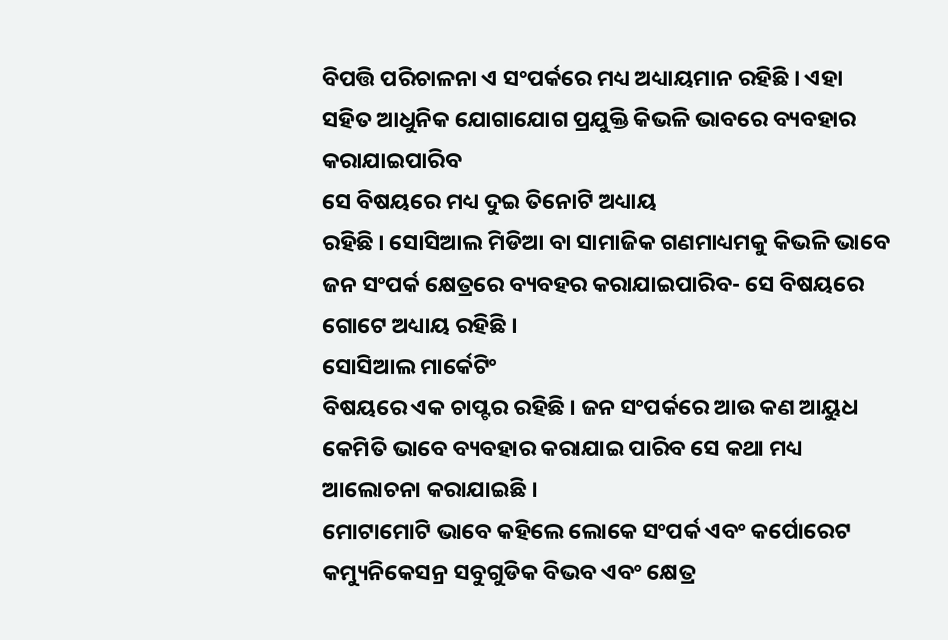ବିପତ୍ତି ପରିଚାଳନା ଏ ସଂପର୍କରେ ମଧ୍ୟ ଅଧ୍ୟାୟମାନ ରହିଛି । ଏହା ସହିତ ଆଧୁନିକ ଯୋଗାଯୋଗ ପ୍ରଯୁକ୍ତି କିଭଳି ଭାବରେ ବ୍ୟବହାର କରାଯାଇପାରିବ
ସେ ବିଷୟରେ ମଧ୍ୟ ଦୁଇ ତିନୋଟି ଅଧ୍ୟାୟ
ରହିଛି । ସୋସିଆଲ ମିଡିଆ ବା ସାମାଜିକ ଗଣମାଧ୍ୟମକୁ କିଭଳି ଭାବେ
ଜନ ସଂପର୍କ କ୍ଷେତ୍ରରେ ବ୍ୟବହର କରାଯାଇପାରିବ- ସେ ବିଷୟରେ ଗୋଟେ ଅଧ୍ୟାୟ ରହିଛି ।
ସୋସିଆଲ ମାର୍କେଟିଂ
ବିଷୟରେ ଏକ ଚାପ୍ଟର ରହିଛି । ଜନ ସଂପର୍କରେ ଆଉ କଣ ଆୟୁଧ କେମିତି ଭାବେ ବ୍ୟବହାର କରାଯାଇ ପାରିବ ସେ କଥା ମଧ୍ୟ ଆଲୋଚନା କରାଯାଇଛି ।
ମୋଟାମୋଟି ଭାବେ କହିଲେ ଲୋକେ ସଂପର୍କ ଏବଂ କର୍ପୋରେଟ କମ୍ୟୁନିକେସନ୍ର ସବୁଗୁଡିକ ବିଭବ ଏବଂ କ୍ଷେତ୍ର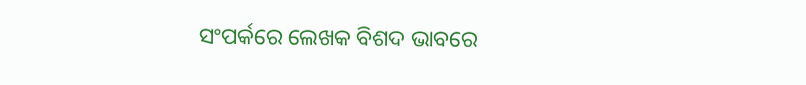ସଂପର୍କରେ ଲେଖକ ବିଶଦ ଭାବରେ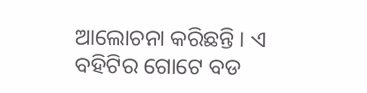ଆଲୋଚନା କରିଛନ୍ତି । ଏ ବହିଟିର ଗୋଟେ ବଡ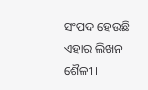ସଂପଦ ହେଉଛି ଏହାର ଲିଖନ ଶୈଳୀ ।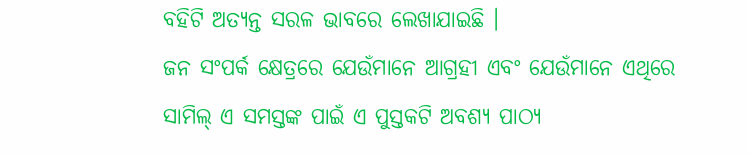ବହିଟି ଅତ୍ୟନ୍ତ ସରଳ ଭାବରେ ଲେଖାଯାଇଛି ।
ଜନ ସଂପର୍କ କ୍ଷେତ୍ରରେ ଯେଉଁମାନେ ଆଗ୍ରହୀ ଏବଂ ଯେଉଁମାନେ ଏଥିରେ ସାମିଲ୍ ଏ ସମସ୍ତଙ୍କ ପାଇଁ ଏ ପୁସ୍ତକଟି ଅବଶ୍ୟ ପାଠ୍ୟ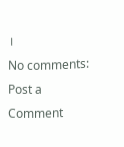।
No comments:
Post a Comment